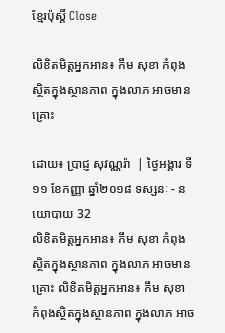ខ្មែរប៉ុស្ដិ៍ Close

លិខិតមិត្តអ្នកអាន៖ កឹម សុខា កំពុងស្ថិតក្នុងស្ថានភាព ក្នុងលាភ អាចមានគ្រោះ

ដោយ៖ ប្រាជ្ញ សុវណ្ណរ៉ា  | ថ្ងៃអង្គារ ទី១១ ខែកញ្ញា ឆ្នាំ២០១៨ ទស្សនៈ - នយោបាយ 32
លិខិតមិត្តអ្នកអាន៖ កឹម សុខា កំពុងស្ថិតក្នុងស្ថានភាព ក្នុងលាភ អាចមានគ្រោះ លិខិតមិត្តអ្នកអាន៖ កឹម សុខា កំពុងស្ថិតក្នុងស្ថានភាព ក្នុងលាភ អាច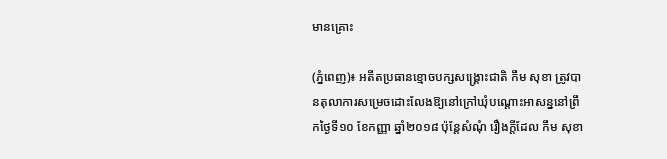មានគ្រោះ

(ភ្នំពេញ)៖ អតីតប្រធានខ្មោចបក្សសង្គ្រោះជាតិ កឹម សុខា ត្រូវបានតុលាការសម្រេចដោះលែងឱ្យនៅក្រៅឃុំបណ្តោះអាសន្ននៅព្រឹកថ្ងៃទី១០ ខែកញ្ញា ឆ្នាំ២០១៨ ប៉ុន្តែសំណុំ រឿងក្តីដែល កឹម សុខា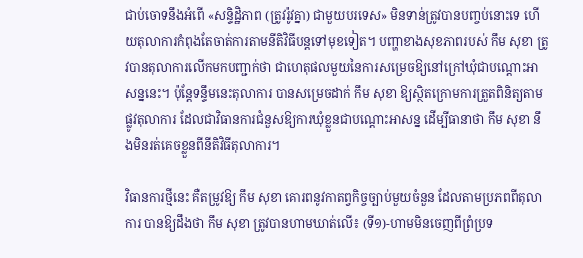ជាប់ចោទនឹងអំពើ «សន្ទិដ្ឋិភាព (ត្រូវរ៉ូវគ្នា) ជាមួយបរទេស» មិនទាន់ត្រូវបានបញ្ចប់នោះទេ ហើយតុលាការកំពុងតែចាត់ការតាមនីតិវិធីបន្តទៅមុខទៀត។ បញ្ហាខាងសុខភាពរបស់ កឹម សុខា ត្រូវបានតុលាការលើកមកបញ្ជាក់ថា ជាហេតុផលមួយនៃការសម្រេចឱ្យនៅក្រៅឃុំជាបណ្តោះអាសន្ននេះ។ ប៉ុន្តែទន្ទឹមនេះតុលាការ បានសម្រេចដាក់ កឹម សុខា ឱ្យស្ថិតក្រោមការត្រួតពិនិត្យតាមផ្លូវតុលាការ ដែលជាវិធានការជំនួសឱ្យការឃុំខ្លួនជាបណ្តោះអាសន្ន ដើម្បីធានាថា កឹម សុខា នឹងមិនរត់គេចខ្លួនពីនីតិវិធីតុលាការ។

វិធានការថ្មីនេះ គឺតម្រូវឱ្យ កឹម សុខា គោរពនូវកាតព្វកិច្ចច្បាប់មួយចំនួន ដែលតាមប្រភពពីតុលាការ បានឱ្យដឹងថា កឹម សុខា ត្រូវបានហាមឃាត់លើ៖ (ទី១)-ហាមមិនចេញពីព្រំប្រទ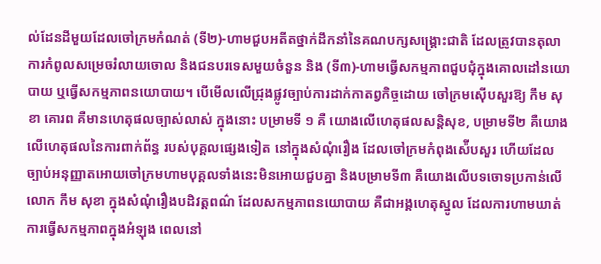ល់ដែនដីមួយដែលចៅក្រមកំណត់ (ទី២)-ហាមជួបអតីតថ្នាក់ដឹកនាំនៃគណបក្សសង្រ្គោះជាតិ ដែលត្រូវបានតុលាការកំពូលសម្រេចរំលាយចោល និងជនបរទេសមួយចំនួន និង (ទី៣)-ហាមធ្វើសកម្មភាពជួបជុំក្នុងគោលដៅនយោបាយ ឬធ្វើសកម្មភាពនយោបាយ។ បើមើលលើជ្រុងផ្លូវច្បាប់ការដាក់កាតព្វកិច្ចដោយ ចៅក្រមស៊ើបសួរឱ្យ កឹម សុខា គោរព គឺមានហេតុផលច្បាស់លាស់ ក្នុងនោះ បម្រាមទី ១ គឺ យោងលើហេតុផលសន្តិសុខ, បម្រាមទី២ គឺយោងលើហេតុផលនៃការពាក់ព័ន្ធ របស់បុគ្គលផ្សេងទៀត នៅក្នុងសំណុំរឿង ដែលចៅក្រមកំពុងស៉ើបសួរ ហើយដែលច្បាប់អនុញ្ញាតអោយចៅក្រមហាមបុគ្គលទាំងនេះមិនអោយជួបគ្នា និងបម្រាមទី៣ គឺយោងលើបទចោទប្រកាន់លើលោក កឹម សុខា ក្នុងសំណុំរឿងបដិវត្តពណ៌ ដែលសកម្មភាពនយោបាយ គឺជាអង្គហេតុស្នូល ដែលការហាមឃាត់ការធ្វើសកម្មភាពក្នុងអំឡុង ពេលនៅ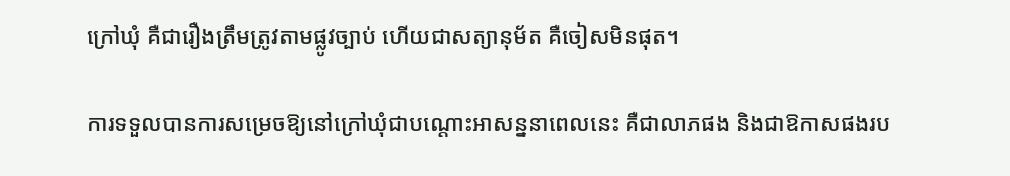ក្រៅឃុំ គឺជារឿងត្រឹមត្រូវតាមផ្លូវច្បាប់ ហើយជាសត្យានុម័ត គឺចៀសមិនផុត។

ការទទួលបានការសម្រេចឱ្យនៅក្រៅឃុំជាបណ្តោះអាសន្ននាពេលនេះ គឺជាលាភផង និងជាឱកាសផងរប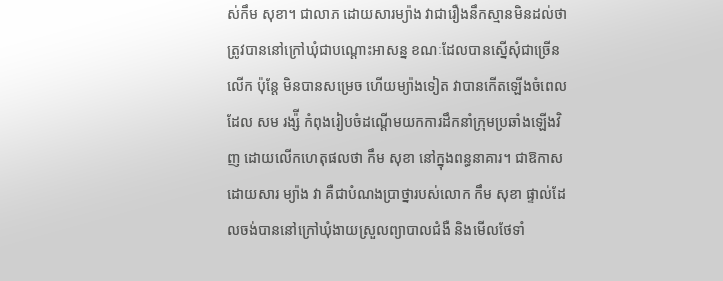ស់កឹម សុខា។ ជាលាភ ដោយសារម្យ៉ាង វាជារឿងនឹកស្មានមិនដល់ថា ត្រូវបាននៅក្រៅឃុំជាបណ្តោះអាសន្ន ខណៈដែលបានស្នើសុំជាច្រើនលើក ប៉ុន្តែ មិនបានសម្រេច ហើយម្យ៉ាងទៀត វាបានកើតឡើងចំពេលដែល សម រង្ស៉ី កំពុងរៀបចំដណ្តើមយកការដឹកនាំក្រុមប្រឆាំងឡើងវិញ ដោយលើកហេតុផលថា កឹម សុខា នៅក្នុងពន្ធនាគារ។ ជាឱកាស ដោយសារ ម្យ៉ាង វា គឺជាបំណងប្រាថ្នារបស់លោក កឹម សុខា ផ្ទាល់ដែលចង់បាននៅក្រៅឃុំងាយស្រួលព្យាបាលជំងឺ និងមើលថែទាំ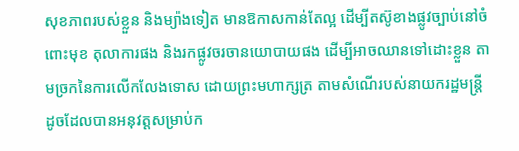សុខភាពរបស់ខ្លួន និងម្យ៉ាងទៀត មានឱកាសកាន់តែល្អ ដើម្បីតស៊ូខាងផ្លូវច្បាប់នៅចំពោះមុខ តុលាការផង និងរកផ្លូវចរចានយោបាយផង ដើម្បីអាចឈានទៅដោះខ្លួន តាមច្រកនៃការលើកលែងទោស ដោយព្រះមហាក្សត្រ តាមសំណើរបស់នាយករដ្ឋមន្រ្តី ដូចដែលបានអនុវត្តសម្រាប់ក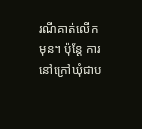រណីគាត់លើកមុន។ ប៉ុន្តែ ការនៅក្រៅឃុំជាប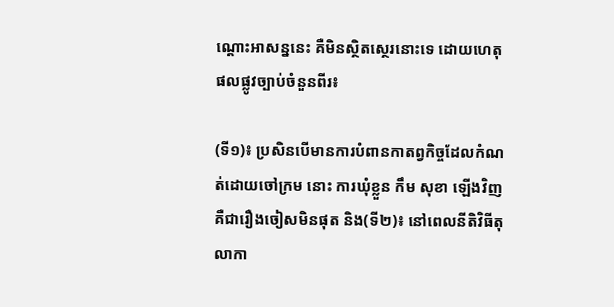ណ្តោះអាសន្ននេះ គឺមិនស្ថិតស្ថេរនោះទេ ដោយហេតុផលផ្លូវច្បាប់ចំនួនពីរ៖

(ទី១)៖ ប្រសិនបើមានការបំពានកាតព្វកិច្ចដែលកំណត់ដោយចៅក្រម នោះ ការឃុំខ្លួន កឹម សុខា ឡើងវិញ គឺជារឿងចៀសមិនផុត និង(ទី២)៖ នៅពេលនីតិវិធីតុលាកា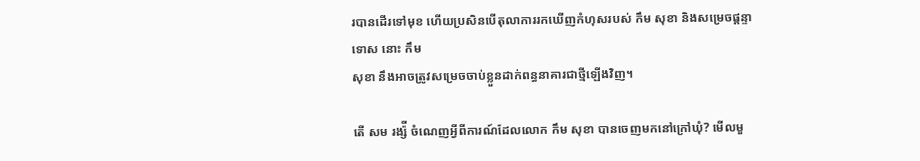របានដើរទៅមុខ ហើយប្រសិនបើតុលាការរកឃើញកំហុសរបស់ កឹម សុខា និងសម្រេចផ្តន្ទាទោស នោះ កឹម
សុខា នឹងអាចត្រូវសម្រេចចាប់ខ្លួនដាក់ពន្ធនាគារជាថ្មីឡើងវិញ។

តើ សម រង្ស៉ី ចំណេញអ្វីពីការណ៍ដែលលោក កឹម សុខា បានចេញមកនៅក្រៅឃុំ? មើលមួ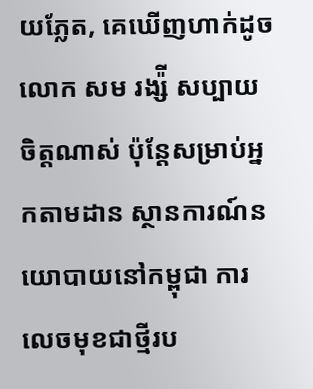យភ្លែត, គេឃើញហាក់ដូចលោក សម រង្ស៉ី សប្បាយចិត្តណាស់ ប៉ុន្តែសម្រាប់អ្នកតាមដាន ស្ថានការណ៍នយោបាយនៅកម្ពុជា ការលេចមុខជាថ្មីរប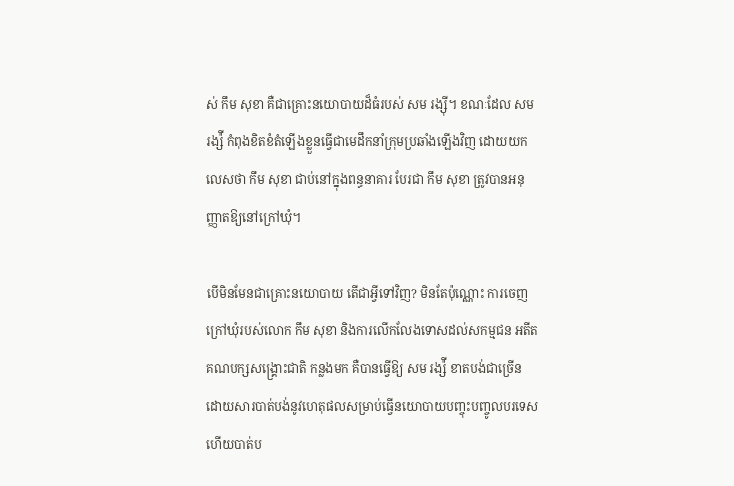ស់ កឹម សុខា គឺជាគ្រោះនយោបាយដ៏ធំរបស់ សម រង្ស៊ី។ ខណៈដែល សម រង្ស៉ី កំពុងខិតខំតំឡើងខ្លួនធ្វើជាមេដឹកនាំក្រុមប្រឆាំងឡើងវិញ ដោយយកលេសថា កឹម សុខា ជាប់នៅក្នុងពន្ធនាគារ បែរជា កឹម សុខា ត្រូវបានអនុញ្ញាតឱ្យនៅក្រៅឃុំ។

បើមិនមែនជាគ្រោះនយោបាយ តើជាអ្វីទៅវិញ? មិនតែប៉ុណ្ណោះ ការចេញក្រៅឃុំរបស់លោក កឹម សុខា និងការលើកលែងទោសដល់សកម្មជន អតីតគណបក្សសង្រ្គោះជាតិ កន្លងមក គឺបានធ្វើឱ្យ សម រង្ស៉ី ខាតបង់ជាច្រើន ដោយសារបាត់បង់នូវហេតុផលសម្រាប់ធ្វើនយោបាយបញ្ចុះបញ្ចូលបរទេស ហើយបាត់ប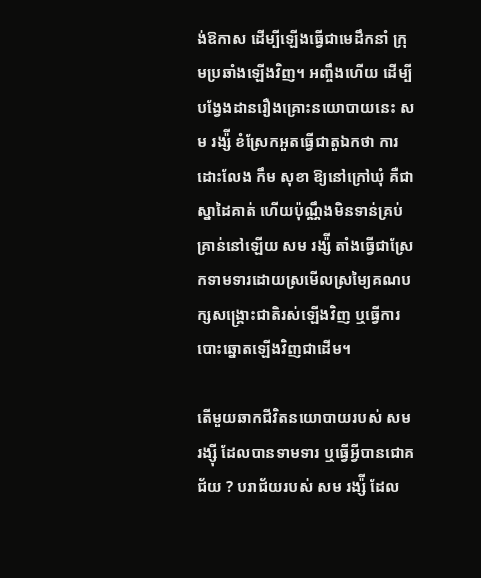ង់ឱកាស ដើម្បីឡើងធ្វើជាមេដឹកនាំ ក្រុមប្រឆាំងឡើងវិញ។ អញ្ចឹងហើយ ដើម្បីបង្វែងដានរឿងគ្រោះនយោបាយនេះ សម រង្ស៉ី ខំស្រែកអួតធ្វើជាតួឯកថា ការដោះលែង កឹម សុខា ឱ្យនៅក្រៅឃុំ គឺជាស្នាដៃគាត់ ហើយប៉ុណ្ណឹងមិនទាន់គ្រប់គ្រាន់នៅឡើយ សម រង្ស៉ី តាំងធ្វើជាស្រែកទាមទារដោយស្រមើលស្រមៃ្យគណបក្សសង្រ្គោះជាតិរស់ឡើងវិញ ឬធ្វើការបោះឆ្នោតឡើងវិញជាដើម។

តើមួយឆាកជីវិតនយោបាយរបស់ សម រង្ស៊ី ដែលបានទាមទារ ឬធ្វើអ្វីបានជោគជ័យ ? បរាជ័យរបស់ សម រង្ស៉ី ដែល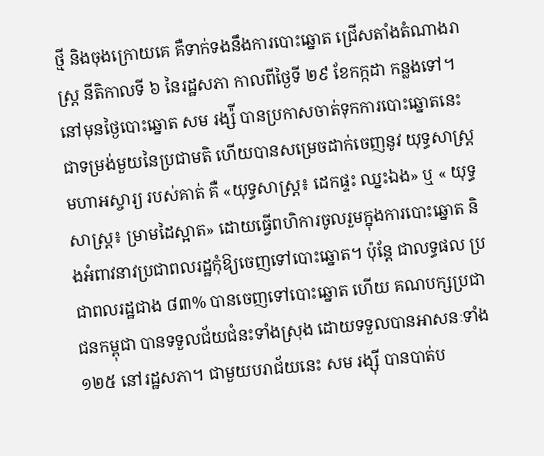ថ្មី និងចុងក្រោយគេ គឺទាក់ទងនឹងការបោះឆ្នោត ជ្រើសតាំងតំណាងរាស្រ្ត នីតិកាលទី ៦ នៃរដ្ឋសភា កាលពីថ្ងៃទី ២៩ ខែកក្កដា កន្លងទៅ។ នៅមុនថ្ងៃបោះឆ្នោត សម រង្ស៉ី បានប្រកាសចាត់ទុកការបោះឆ្នោតនេះ ជាទម្រង់មួយនៃប្រជាមតិ ហើយបានសម្រេចដាក់ចេញនូវ យុទ្ធសាស្រ្តមហាអស្ចារ្យ របស់គាត់ គឺ «យុទ្ធសាស្រ្ត៖ ដេកផ្ទះ ឈ្នះឯង» ឬ « យុទ្ធសាស្រ្ត៖ ម្រាមដៃស្អាត» ដោយធ្វើពហិការចូលរួមក្នុងការបោះឆ្នោត និងអំពាវនាវប្រជាពលរដ្ឋកុំឱ្យចេញទៅបោះឆ្នោត។ ប៉ុន្តែ ជាលទ្ធផល ប្រជាពលរដ្ឋជាង ៨៣% បានចេញទៅបោះឆ្នោត ហើយ គណបក្សប្រជាជនកម្ពុជា បានទទួលជ័យជំនះទាំងស្រុង ដោយទទួលបានអាសនៈទាំង ១២៥ នៅរដ្ឋសភា។ ជាមួយបរាជ័យនេះ សម រង្ស៊ី បានបាត់ប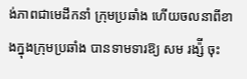ង់ភាពជាមេដឹកនាំ ក្រុមប្រឆាំង ហើយចលនាពីខាងក្នុងក្រុមប្រឆាំង បានទាមទារឱ្យ សម រង្ស៉ី ចុះ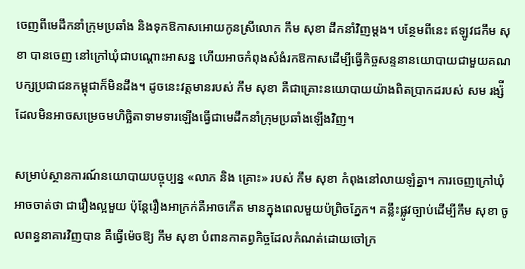ចេញពីមេដឹកនាំក្រុមប្រឆាំង និងទុកឱកាសអោយកូនស្រីលោក កឹម សុខា ដឹកនាំវិញម្តង។ បន្ថែមពីនេះ ឥឡូវជកឹម សុខា បានចេញ នៅក្រៅឃុំជាបណ្តោះអាសន្ន ហើយអាចកំពុងសំងំរកឱកាសដើម្បីធ្វើកិច្ចសន្ទនានយោបាយជាមួយគណបក្សប្រជាជនកម្ពុជាក៏មិនដឹង។ ដូចនេះវត្តមានរបស់ កឹម សុខា គឺជាគ្រោះនយោបាយយ៉ាងពិតប្រាកដរបស់ សម រង្ស៉ី ដែលមិនអាចសម្រេចមហិច្ឆិតាទាមទារឡើងធ្វើជាមេដឹកនាំក្រុមប្រឆាំងឡើងវិញ។

សម្រាប់ស្ថានការណ៍នយោបាយបច្ចុប្បន្ន «លាភ និង គ្រោះ» របស់ កឹម សុខា កំពុងនៅលាយឡំគ្នា។ ការចេញក្រៅឃុំ អាចចាត់ថា ជារឿងល្អមួយ ប៉ុន្តែរឿងអាក្រក់គឺអាចកើត មានក្នុងពេលមួយប៉ព្រិចភ្នែក។ គន្លឹះផ្លូវច្បាប់ដើម្បីកឹម សុខា ចូលពន្ធនាគារវិញបាន គឺធ្វើម៉េចឱ្យ កឹម សុខា បំពានកាតព្វកិច្ចដែលកំណត់ដោយចៅក្រ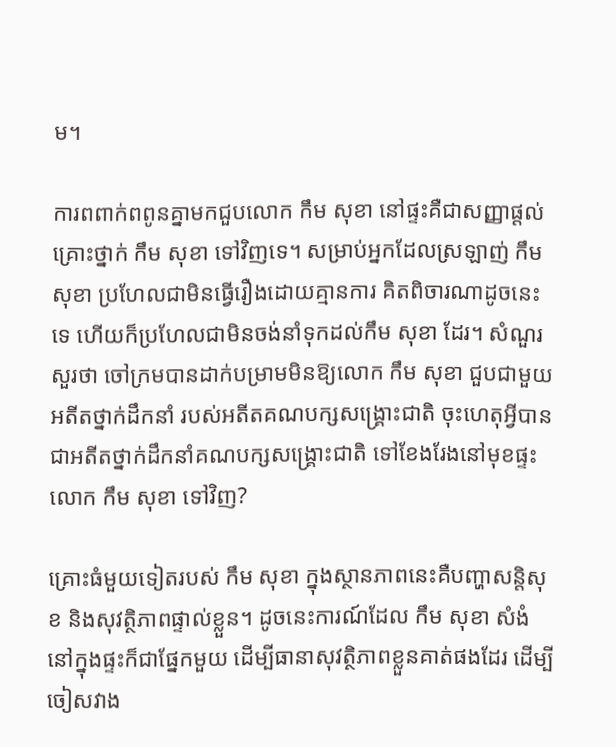ម។

ការពពាក់ពពូនគ្នាមកជួបលោក កឹម សុខា នៅផ្ទះគឺជាសញ្ញាផ្តល់គ្រោះថ្នាក់ កឹម សុខា ទៅវិញទេ។ សម្រាប់អ្នកដែលស្រឡាញ់ កឹម សុខា ប្រហែលជាមិនធ្វើរឿងដោយគ្មានការ គិតពិចារណាដូចនេះទេ ហើយក៏ប្រហែលជាមិនចង់នាំទុកដល់កឹម សុខា ដែរ។ សំណួរសួរថា ចៅក្រមបានដាក់បម្រាមមិនឱ្យលោក កឹម សុខា ជួបជាមួយអតីតថ្នាក់ដឹកនាំ របស់អតីតគណបក្សសង្រ្គោះជាតិ ចុះហេតុអ្វីបានជាអតីតថ្នាក់ដឹកនាំគណបក្សសង្រ្គោះជាតិ ទៅខែងរែងនៅមុខផ្ទះលោក កឹម សុខា ទៅវិញ?

គ្រោះធំមួយទៀតរបស់ កឹម សុខា ក្នុងស្ថានភាពនេះគឺបញ្ហាសន្តិសុខ និងសុវត្ថិភាពផ្ទាល់ខ្លួន។ ដូចនេះការណ៍ដែល កឹម សុខា សំងំនៅក្នុងផ្ទះក៏ជាផ្នែកមួយ ដើម្បីធានាសុវត្ថិភាពខ្លួនគាត់ផងដែរ ដើម្បីចៀសវាង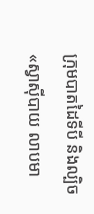ក្រុមបាតដៃទីបី និងល្បិច «ស្វាស៊ីបាយ លាបមា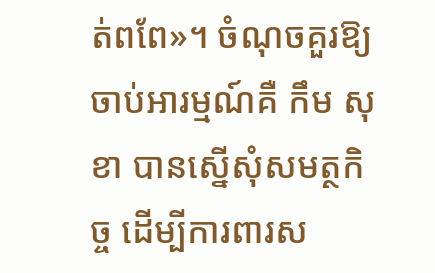ត់ពពែ»។ ចំណុចគួរឱ្យចាប់អារម្មណ៍គឺ កឹម សុខា បានស្នើសុំសមត្ថកិច្ច ដើម្បីការពារស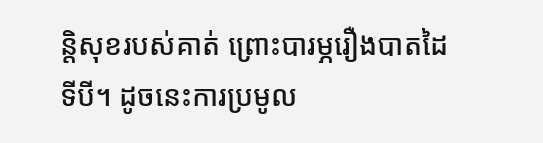ន្តិសុខរបស់គាត់ ព្រោះបារម្ភរឿងបាតដៃទីបី។ ដូចនេះការប្រមូល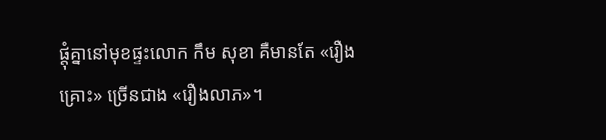ផ្តុំគ្នានៅមុខផ្ទះលោក កឹម សុខា គឺមានតែ «រឿងគ្រោះ» ច្រើនជាង «រឿងលាភ»។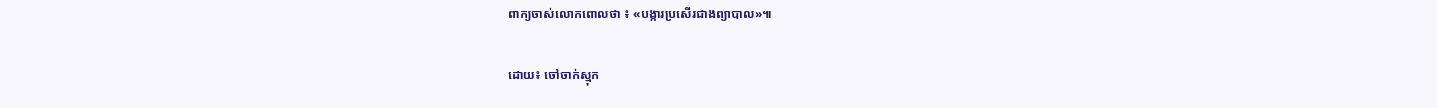ពាក្យចាស់លោកពោលថា ៖ «បង្ការប្រសើរជាងព្យាបាល»៕

ដោយ៖ ចៅចាក់ស្មុក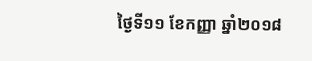ថ្ងៃទី១១ ខែកញ្ញា ឆ្នាំ២០១៨